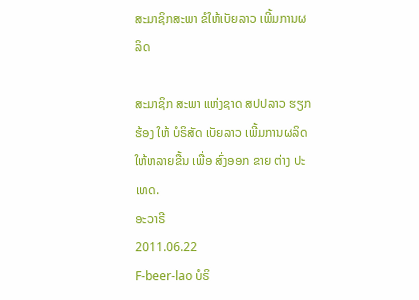ສະມາຊິກສະພາ ຂໍໃຫ້ເບັຍລາວ ເພີ້ມການຜລິດ

ສະມາຊິກ ສະພາ ແຫ່ງຊາດ ສປປລາວ ຮຽກຮ້ອງ ໃຫ້ ບໍຣິສັດ ເບັຍລາວ ເພີ້ມການຜລິດ ໃຫ້ຫລາຍຂື້ນ ເພື່ອ ສົ່ງອອກ ຂາຍ ຕ່າງ ປະເທດ.
ອະວາຣີ
2011.06.22
F-beer-lao ບໍຣິ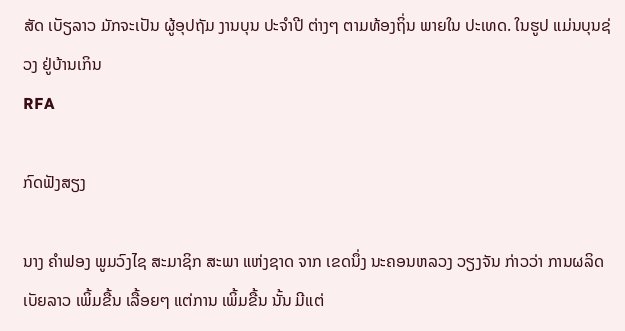ສັດ ເບັຽລາວ ມັກຈະເປັນ ຜູ້ອຸປຖັມ ງານບຸນ ປະຈໍາປີ ຕ່າງໆ ຕາມທ້ອງຖິ່ນ ພາຍໃນ ປະເທດ. ໃນຮູປ ແມ່ນບຸນຊ່ວງ ຢູ່ບ້ານເກິນ
RFA

ກົດຟັງສຽງ

ນາງ ຄຳຟອງ ພູມວົງໄຊ ສະມາຊິກ ສະພາ ແຫ່ງຊາດ ຈາກ ເຂດນຶ່ງ ນະຄອນຫລວງ ວຽງຈັນ ກ່າວວ່າ ການຜລິດ ເບັຍລາວ ເພິ້ມຂື້ນ ເລື້ອຍໆ ແຕ່ການ ເພິ້ມຂື້ນ ນັ້ນ ມີແຕ່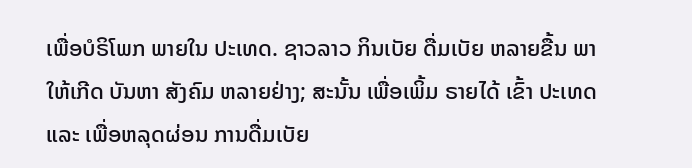ເພື່ອບໍຣິໂພກ ພາຍໃນ ປະເທດ. ຊາວລາວ ກິນເບັຍ ດື່ມເບັຍ ຫລາຍຂື້ນ ພາໃຫ້ເກີດ ບັນຫາ ສັງຄົມ ຫລາຍຢ່າງ; ສະນັ້ນ ເພື່ອເພິ້ມ ຣາຍໄດ້ ເຂົ້າ ປະເທດ ແລະ ເພື່ອຫລຸດຜ່ອນ ການດື່ມເບັຍ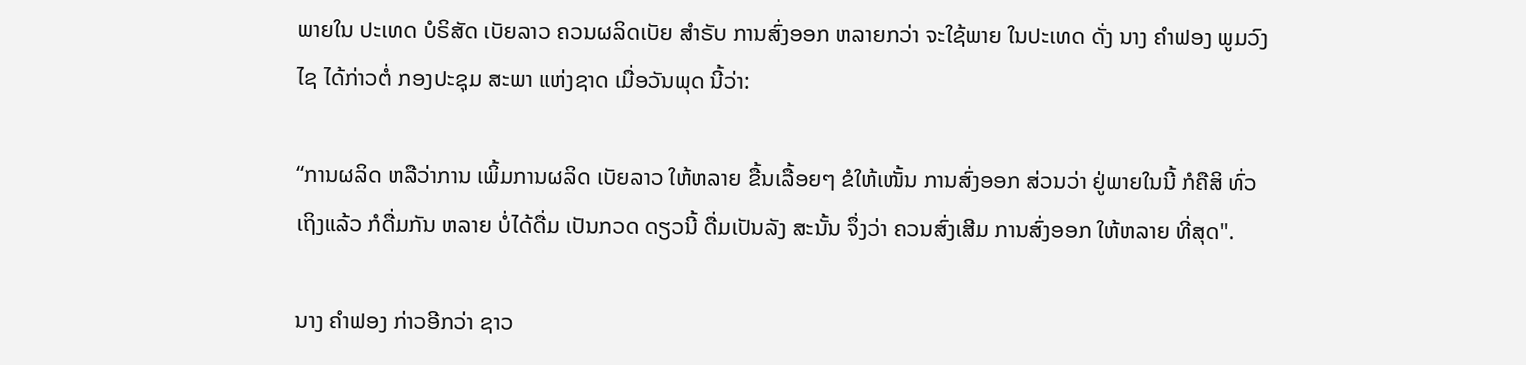ພາຍໃນ ປະເທດ ບໍຣິສັດ ເບັຍລາວ ຄວນຜລິດເບັຍ ສຳຣັບ ການສົ່ງອອກ ຫລາຍກວ່າ ຈະໃຊ້ພາຍ ໃນປະເທດ ດັ່ງ ນາງ ຄຳຟອງ ພູມວົງໄຊ ໄດ້ກ່າວຕໍ່ ກອງປະຊຸມ ສະພາ ແຫ່ງຊາດ ເມື່ອວັນພຸດ ນີ້ວ່າ:

“ການຜລິດ ຫລືວ່າການ ເພິ້ມການຜລິດ ເບັຍລາວ ໃຫ້ຫລາຍ ຂື້ນເລື້ອຍໆ ຂໍໃຫ້ເໜັ້ນ ການສົ່ງອອກ ສ່ວນວ່າ ຢູ່ພາຍໃນນີ້ ກໍຄືສິ ທົ່ວເຖິງແລ້ວ ກໍດື່ມກັນ ຫລາຍ ບໍ່ໄດ້ດື່ມ ເປັນກວດ ດຽວນີ້ ດື່ມເປັນລັງ ສະນັ້ນ ຈຶ່ງວ່າ ຄວນສົ່ງເສີມ ການສົ່ງອອກ ໃຫ້ຫລາຍ ທີ່ສຸດ".

ນາງ ຄຳຟອງ ກ່າວອີກວ່າ ຊາວ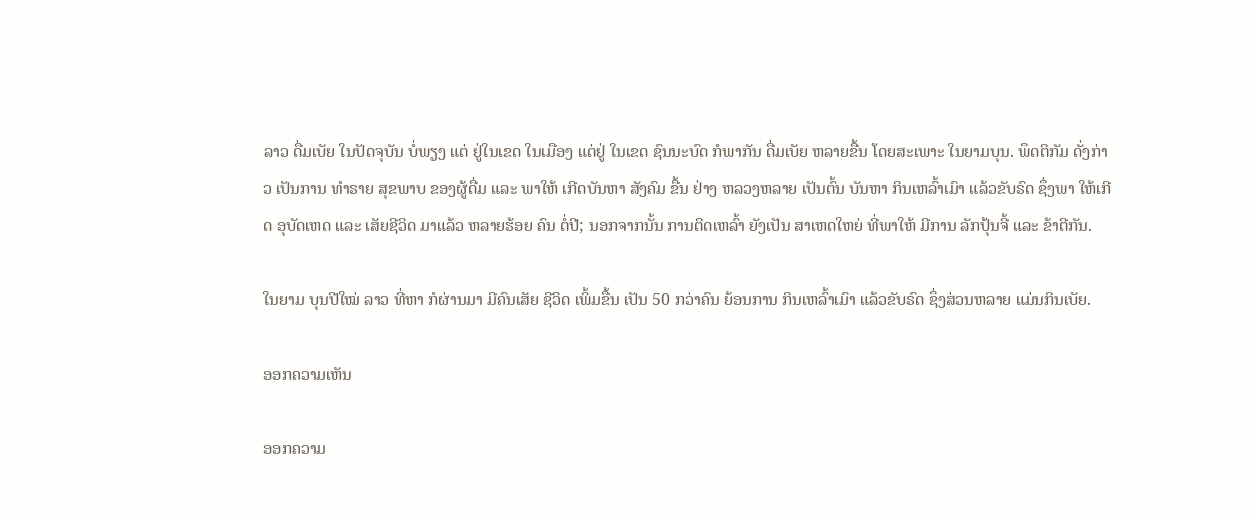ລາວ ດື່ມເບັຍ ໃນປັດຈຸບັນ ບໍ່ພຽງ ແຕ່ ຢູ່ໃນເຂດ ໃນເມືອງ ແຕ່ຢູ່ ໃນເຂດ ຊົນນະບົດ ກໍພາກັນ ດື່ມເບັຍ ຫລາຍຂື້ນ ໂດຍສະເພາະ ໃນຍາມບຸນ. ພຶດຕິກັມ ດັ່ງກ່າວ ເປັນການ ທຳຣາຍ ສຸຂພາບ ຂອງຜູ້ດື່ມ ແລະ ພາໃຫ້ ເກີດບັນຫາ ສັງຄົມ ຂື້ນ ຢ່າງ ຫລວງຫລາຍ ເປັນຕົ້ນ ບັນຫາ ກິນເຫລົ້າເມົາ ແລ້ວຂັບຣົດ ຊຶ່ງພາ ໃຫ້ເກີດ ອຸບັດເຫດ ແລະ ເສັຍຊີວິດ ມາແລ້ວ ຫລາຍຮ້ອຍ ຄົນ ຕໍ່ປີ; ນອກຈາກນັ້ນ ການຕິດເຫລົ້າ ຍັງເປັນ ສາເຫດໃຫຍ່ ທີ່ພາໃຫ້ ມີການ ລັກປຸ້ນຈີ້ ແລະ ຂ້າຕີກັນ.

ໃນຍາມ ບຸນປີໃໝ່ ລາວ ທີ່ຫາ ກໍຜ່ານມາ ມີຄົນເສັຍ ຊີວິດ ເພິ້ມຂື້ນ ເປັນ 50 ກວ່າຄົນ ຍ້ອນການ ກິນເຫລົ້າເມົາ ແລ້ວຂັບຣົດ ຊຶ່ງສ່ວນຫລາຍ ແມ່ນກິນເບັຍ.

ອອກຄວາມເຫັນ

ອອກຄວາມ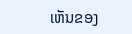ເຫັນຂອງ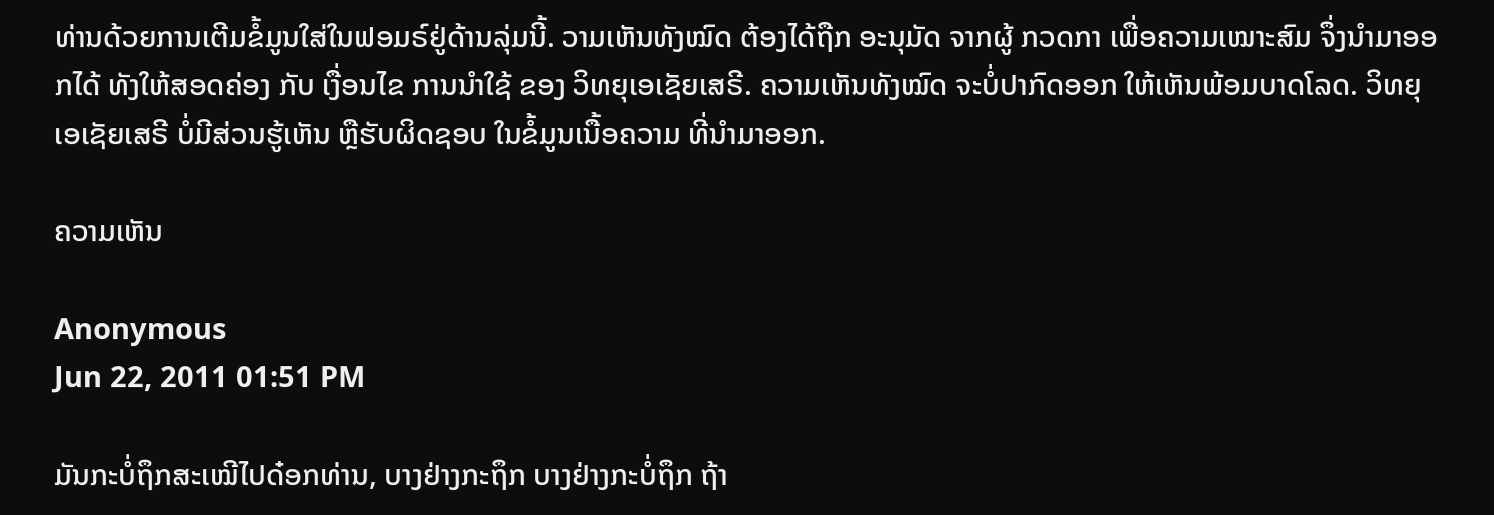ທ່ານດ້ວຍການເຕີມຂໍ້ມູນໃສ່ໃນຟອມຣ໌ຢູ່ດ້ານລຸ່ມນີ້. ວາມເຫັນທັງໝົດ ຕ້ອງໄດ້ຖືກ ອະນຸມັດ ຈາກຜູ້ ກວດກາ ເພື່ອຄວາມເໝາະສົມ ຈຶ່ງນໍາມາອອກໄດ້ ທັງໃຫ້ສອດຄ່ອງ ກັບ ເງື່ອນໄຂ ການນຳໃຊ້ ຂອງ ວິທຍຸເອເຊັຍເສຣີ. ຄວາມເຫັນທັງໝົດ ຈະບໍ່ປາກົດອອກ ໃຫ້ເຫັນພ້ອມບາດໂລດ. ວິທຍຸເອເຊັຍເສຣີ ບໍ່ມີສ່ວນຮູ້ເຫັນ ຫຼືຮັບຜິດຊອບ ໃນຂໍ້ມູນເນື້ອຄວາມ ທີ່ນໍາມາອອກ.

ຄວາມເຫັນ

Anonymous
Jun 22, 2011 01:51 PM

ມັນກະບໍ່ຖຶກສະເໝີໄປດ໋ອກທ່ານ, ບາງຢ່າງກະຖຶກ ບາງຢ່າງກະບໍ່ຖຶກ ຖ້າ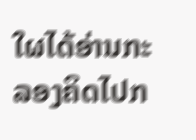ໃຜໄດ້ອ່ານກະລອງຄິດໄປກ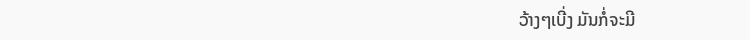ວ້າງໆເບີ່ງ ມັນກໍ່ຈະມີ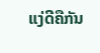ແງ່ດີຄືກັນ